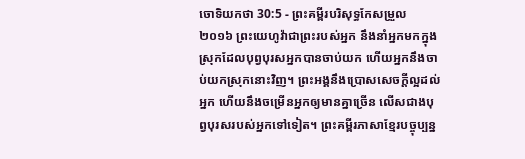ចោទិយកថា 30:5 - ព្រះគម្ពីរបរិសុទ្ធកែសម្រួល ២០១៦ ព្រះយេហូវ៉ាជាព្រះរបស់អ្នក នឹងនាំអ្នកមកក្នុងស្រុកដែលបុព្វបុរសអ្នកបានចាប់យក ហើយអ្នកនឹងចាប់យកស្រុកនោះវិញ។ ព្រះអង្គនឹងប្រោសសេចក្ដីល្អដល់អ្នក ហើយនឹងចម្រើនអ្នកឲ្យមានគ្នាច្រើន លើសជាងបុព្វបុរសរបស់អ្នកទៅទៀត។ ព្រះគម្ពីរភាសាខ្មែរបច្ចុប្បន្ន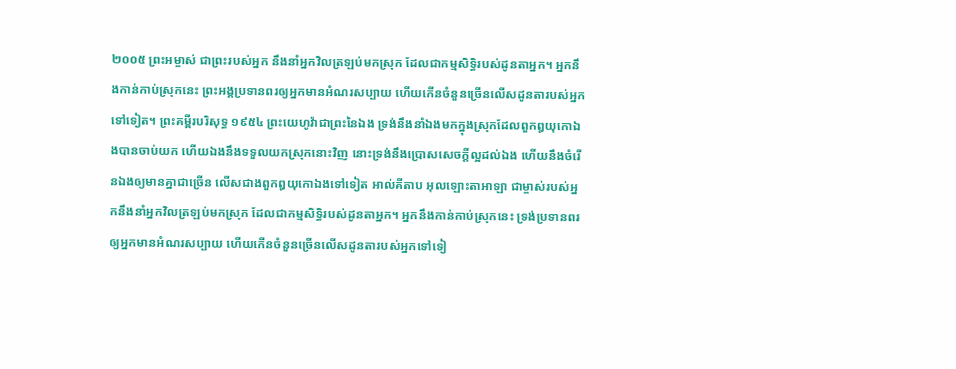២០០៥ ព្រះអម្ចាស់ ជាព្រះរបស់អ្នក នឹងនាំអ្នកវិលត្រឡប់មកស្រុក ដែលជាកម្មសិទ្ធិរបស់ដូនតាអ្នក។ អ្នកនឹងកាន់កាប់ស្រុកនេះ ព្រះអង្គប្រទានពរឲ្យអ្នកមានអំណរសប្បាយ ហើយកើនចំនួនច្រើនលើសដូនតារបស់អ្នកទៅទៀត។ ព្រះគម្ពីរបរិសុទ្ធ ១៩៥៤ ព្រះយេហូវ៉ាជាព្រះនៃឯង ទ្រង់នឹងនាំឯងមកក្នុងស្រុកដែលពួកឰយុកោឯងបានចាប់យក ហើយឯងនឹងទទួលយកស្រុកនោះវិញ នោះទ្រង់នឹងប្រោសសេចក្ដីល្អដល់ឯង ហើយនឹងចំរើនឯងឲ្យមានគ្នាជាច្រើន លើសជាងពួកឰយុកោឯងទៅទៀត អាល់គីតាប អុលឡោះតាអាឡា ជាម្ចាស់របស់អ្នកនឹងនាំអ្នកវិលត្រឡប់មកស្រុក ដែលជាកម្មសិទ្ធិរបស់ដូនតាអ្នក។ អ្នកនឹងកាន់កាប់ស្រុកនេះ ទ្រង់ប្រទានពរឲ្យអ្នកមានអំណរសប្បាយ ហើយកើនចំនួនច្រើនលើសដូនតារបស់អ្នកទៅទៀ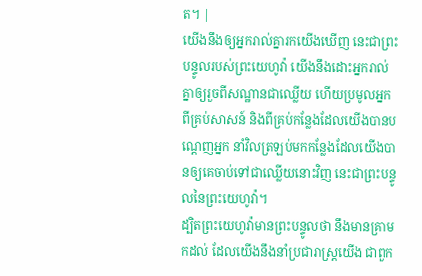ត។ |
យើងនឹងឲ្យអ្នករាល់គ្នារកយើងឃើញ នេះជាព្រះបន្ទូលរបស់ព្រះយេហូវ៉ា យើងនឹងដោះអ្នករាល់គ្នាឲ្យរួចពីសណ្ឋានជាឈ្លើយ ហើយប្រមូលអ្នកពីគ្រប់សាសន៍ និងពីគ្រប់កន្លែងដែលយើងបានបណ្តេញអ្នក នាំវិលត្រឡប់មកកន្លែងដែលយើងបានឲ្យគេចាប់ទៅជាឈ្លើយនោះវិញ នេះជាព្រះបន្ទូលនៃព្រះយេហូវ៉ា។
ដ្បិតព្រះយេហូវ៉ាមានព្រះបន្ទូលថា នឹងមានគ្រាមកដល់ ដែលយើងនឹងនាំប្រជារាស្ត្រយើង ជាពួក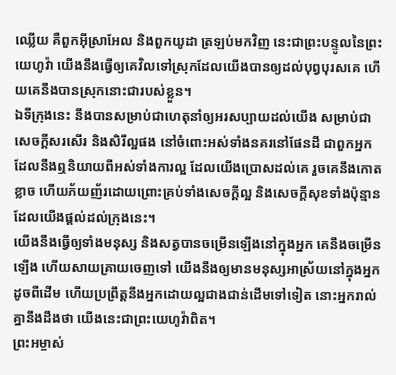ឈ្លើយ គឺពួកអ៊ីស្រាអែល និងពួកយូដា ត្រឡប់មកវិញ នេះជាព្រះបន្ទូលនៃព្រះយេហូវ៉ា យើងនឹងធ្វើឲ្យគេវិលទៅស្រុកដែលយើងបានឲ្យដល់បុព្វបុរសគេ ហើយគេនឹងបានស្រុកនោះជារបស់ខ្លួន។
ឯទីក្រុងនេះ នឹងបានសម្រាប់ជាហេតុនាំឲ្យអរសប្បាយដល់យើង សម្រាប់ជាសេចក្ដីសរសើរ និងសិរីល្អផង នៅចំពោះអស់ទាំងនគរនៅផែនដី ជាពួកអ្នកដែលនឹងឮនិយាយពីអស់ទាំងការល្អ ដែលយើងប្រោសដល់គេ រួចគេនឹងកោតខ្លាច ហើយភ័យញ័រដោយព្រោះគ្រប់ទាំងសេចក្ដីល្អ និងសេចក្ដីសុខទាំងប៉ុន្មាន ដែលយើងផ្តល់ដល់ក្រុងនេះ។
យើងនឹងធ្វើឲ្យទាំងមនុស្ស និងសត្វបានចម្រើនឡើងនៅក្នុងអ្នក គេនឹងចម្រើនឡើង ហើយសាយគ្រាយចេញទៅ យើងនឹងឲ្យមានមនុស្សអាស្រ័យនៅក្នុងអ្នកដូចពីដើម ហើយប្រព្រឹត្តនឹងអ្នកដោយល្អជាងជាន់ដើមទៅទៀត នោះអ្នករាល់គ្នានឹងដឹងថា យើងនេះជាព្រះយេហូវ៉ាពិត។
ព្រះអម្ចាស់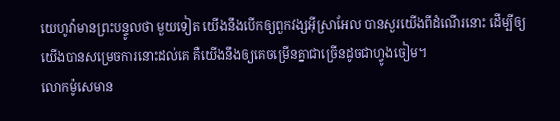យេហូវ៉ាមានព្រះបន្ទូលថា មួយទៀត យើងនឹងបើកឲ្យពួកវង្សអ៊ីស្រាអែល បានសួរយើងពីដំណើរនោះ ដើម្បីឲ្យយើងបានសម្រេចការនោះដល់គេ គឺយើងនឹងឲ្យគេចម្រើនគ្នាជាច្រើនដូចជាហ្វូងចៀម។
លោកម៉ូសេមាន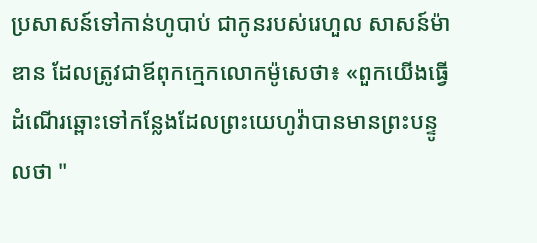ប្រសាសន៍ទៅកាន់ហូបាប់ ជាកូនរបស់រេហួល សាសន៍ម៉ាឌាន ដែលត្រូវជាឪពុកក្មេកលោកម៉ូសេថា៖ «ពួកយើងធ្វើដំណើរឆ្ពោះទៅកន្លែងដែលព្រះយេហូវ៉ាបានមានព្រះបន្ទូលថា "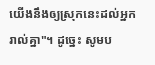យើងនឹងឲ្យស្រុកនេះដល់អ្នករាល់គ្នា"។ ដូច្នេះ សូមប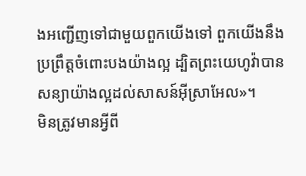ងអញ្ជើញទៅជាមួយពួកយើងទៅ ពួកយើងនឹងប្រព្រឹត្តចំពោះបងយ៉ាងល្អ ដ្បិតព្រះយេហូវ៉ាបានសន្យាយ៉ាងល្អដល់សាសន៍អ៊ីស្រាអែល»។
មិនត្រូវមានអ្វីពី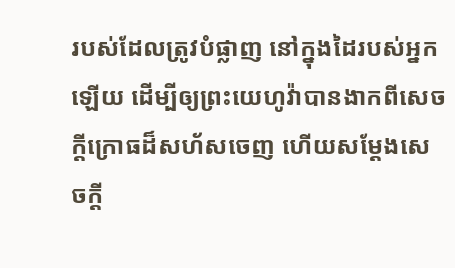របស់ដែលត្រូវបំផ្លាញ នៅក្នុងដៃរបស់អ្នកឡើយ ដើម្បីឲ្យព្រះយេហូវ៉ាបានងាកពីសេចក្ដីក្រោធដ៏សហ័សចេញ ហើយសម្ដែងសេចក្ដី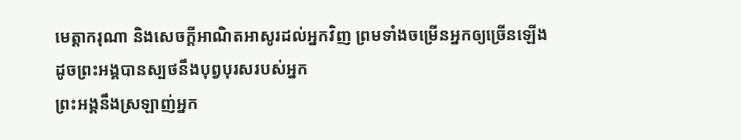មេត្តាករុណា និងសេចក្ដីអាណិតអាសូរដល់អ្នកវិញ ព្រមទាំងចម្រើនអ្នកឲ្យច្រើនឡើង ដូចព្រះអង្គបានស្បថនឹងបុព្វបុរសរបស់អ្នក
ព្រះអង្គនឹងស្រឡាញ់អ្នក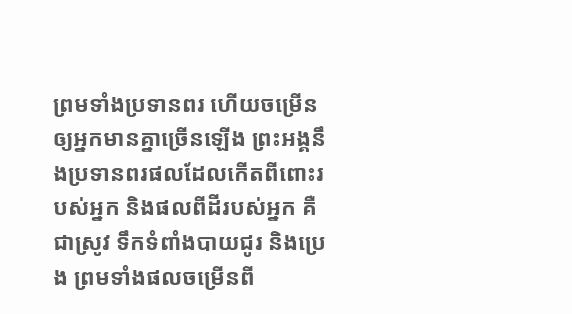ព្រមទាំងប្រទានពរ ហើយចម្រើនឲ្យអ្នកមានគ្នាច្រើនឡើង ព្រះអង្គនឹងប្រទានពរផលដែលកើតពីពោះរបស់អ្នក និងផលពីដីរបស់អ្នក គឺជាស្រូវ ទឹកទំពាំងបាយជូរ និងប្រេង ព្រមទាំងផលចម្រើនពី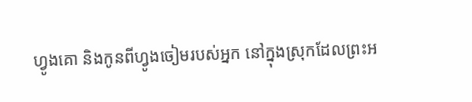ហ្វូងគោ និងកូនពីហ្វូងចៀមរបស់អ្នក នៅក្នុងស្រុកដែលព្រះអ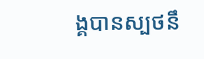ង្គបានស្បថនឹ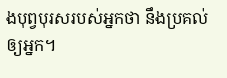ងបុព្វបុរសរបស់អ្នកថា នឹងប្រគល់ឲ្យអ្នក។